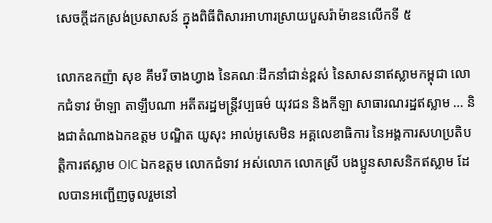សេចក្តីដកស្រង់ប្រសាសន៍ ក្នុងពិធីពិសារអាហារស្រាយបួសរ៉ាម៉ាឌនលើកទី ៥

លោកឧកញ៉ា សុខ គឹមរី ចាងហ្វាង នៃគណៈដឹកនាំជាន់ខ្ពស់ នៃសាសនាឥស្លាមកម្ពុជា លោកជំទាវ ម៉ាឡា តាឡឹបណា អតីតរដ្ឋមន្ត្រីវប្បធម៌ យុវជន និងកីឡា សាធារណរដ្ឋឥស្លាម … និងជាតំណាងឯកឧត្តម បណ្ឌិត យូសុះ អាល់អូសេមិន អគ្គលេខាធិការ នៃអង្គការសហប្រតិបត្តិការឥស្លាម OIC ឯកឧត្ដម លោកជំទាវ អស់លោក លោកស្រី បងប្អូនសាសនិកឥស្លាម ដែលបានអញ្ជើញចូលរួមនៅ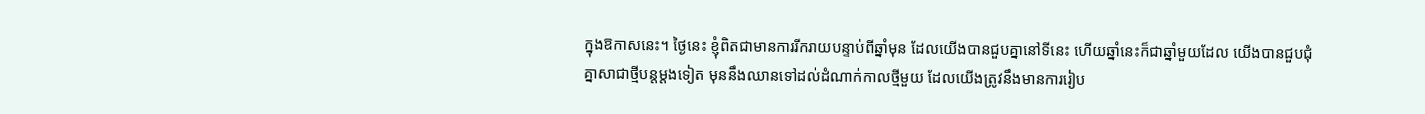ក្នុងឱកាសនេះ។ ថ្ងៃនេះ ខ្ញុំពិតជាមានការរីករាយបន្ទាប់ពីឆ្នាំមុន ដែលយើងបានជួបគ្នានៅទីនេះ ហើយឆ្នាំនេះក៏ជាឆ្នាំមួយដែល យើងបានជួបជុំគ្នាសាជាថ្មីបន្តម្ដងទៀត មុននឹងឈានទៅដល់ដំណាក់កាលថ្មីមួយ ដែលយើងត្រូវនឹងមានការរៀប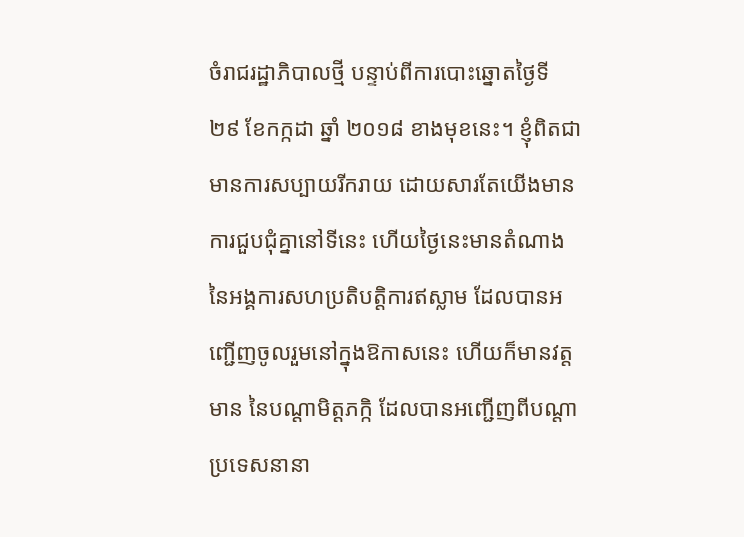ចំរាជរដ្ឋាភិបាលថ្មី បន្ទាប់ពីការបោះឆ្នោតថ្ងៃទី ២៩ ខែកក្កដា ឆ្នាំ ២០១៨ ខាងមុខនេះ។ ខ្ញុំពិតជាមានការសប្បាយរីករាយ ដោយសារតែយើងមានការជួបជុំគ្នានៅទីនេះ ហើយថ្ងៃនេះមានតំណាង នៃអង្គការសហប្រតិបត្តិការឥស្លាម ដែលបានអញ្ជើញចូលរួមនៅក្នុងឱកាសនេះ ហើយក៏មានវត្តមាន នៃបណ្ដាមិត្តភក្កិ ដែលបានអញ្ជើញពីបណ្ដាប្រទេសនានា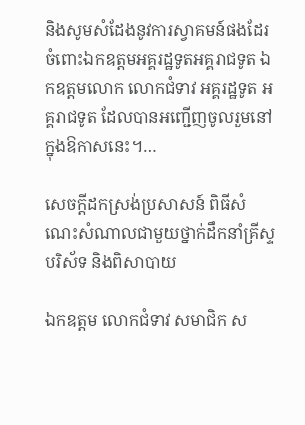និងសូមសំដែងនូវការស្វាគមន៍ផងដែរ ចំពោះឯកឧត្តមអគ្គរដ្ឋទូតអគ្គរាជទូត ឯកឧត្តមលោក លោកជំទាវ អគ្គរដ្ឋទូត អគ្គរាជទូត ដែលបានអញ្ជើញចូលរួមនៅក្នុងឱកាសនេះ។…

សេចក្តីដកស្រង់ប្រសាសន៍ ពិធីសំណេះសំណាលជាមួយថ្នាក់ដឹកនាំគ្រីស្ទបរិស័ទ និងពិសាបាយ

ឯកឧត្តម លោកជំទាវ សមាជិក ស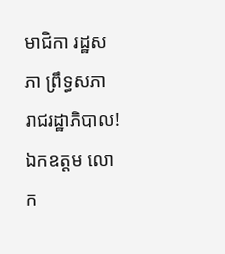មាជិកា រដ្ឋសភា ព្រឹទ្ធសភា រាជរដ្ឋាភិបាល! ឯកឧត្តម លោក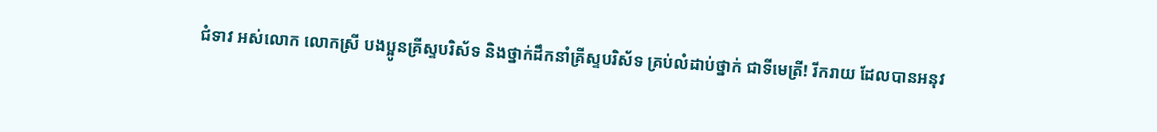ជំទាវ អស់លោក លោកស្រី បងប្អូនគ្រីស្ទបរិស័ទ និងថ្នាក់ដឹកនាំគ្រីស្ទបរិស័ទ គ្រប់លំដាប់ថ្នាក់ ជាទីមេត្រី! រីករាយ ដែលបានអនុវ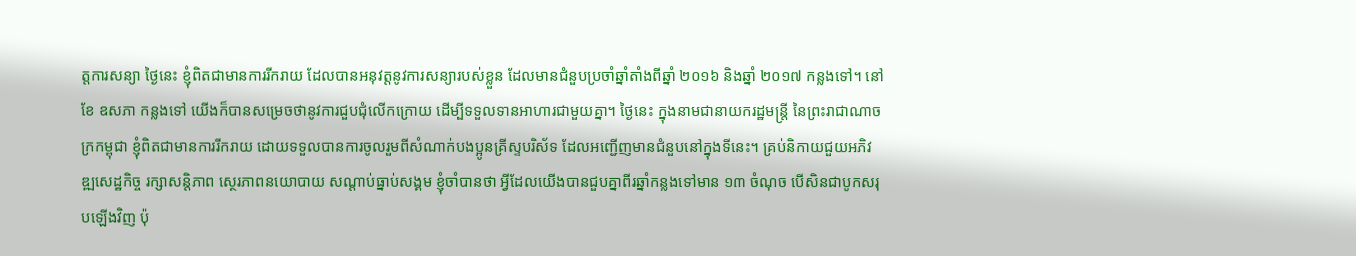ត្តការសន្យា ថ្ងៃនេះ ខ្ញុំពិតជាមានការរីករាយ ដែលបានអនុវត្តនូវការសន្យារបស់ខ្លួន ដែលមានជំនួបប្រចាំឆ្នាំតាំងពីឆ្នាំ ២០១៦ និងឆ្នាំ ២០១៧ កន្លងទៅ។ នៅខែ ឧសភា កន្លងទៅ យើងក៏បានសម្រេចថានូវការជួបជុំលើកក្រោយ ដើម្បីទទួលទានអាហារជាមួយគ្នា។ ថ្ងៃនេះ ក្នុងនាមជានាយករដ្ឋមន្ត្រី នៃព្រះរាជាណាចក្រកម្ពុជា ខ្ញុំពិតជាមានការរីករាយ ដោយទទួលបានការចូលរួមពីសំណាក់បងប្អូនគ្រីស្ទបរិស័ទ ដែលអញ្ជើញមានជំនួបនៅក្នុងទីនេះ។ គ្រប់និកាយជួយអភិវឌ្ឍសេដ្ឋកិច្ច រក្សាសន្តិភាព ស្ថេរភាពនយោបាយ សណ្តាប់ធ្នាប់សង្គម ខ្ញុំចាំបានថា អ្វីដែលយើងបានជួបគ្នាពីរឆ្នាំកន្លងទៅមាន ១៣ ចំណុច បើសិនជាបូកសរុបឡើងវិញ ប៉ុ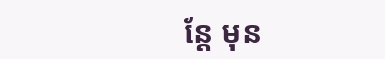ន្តែ មុន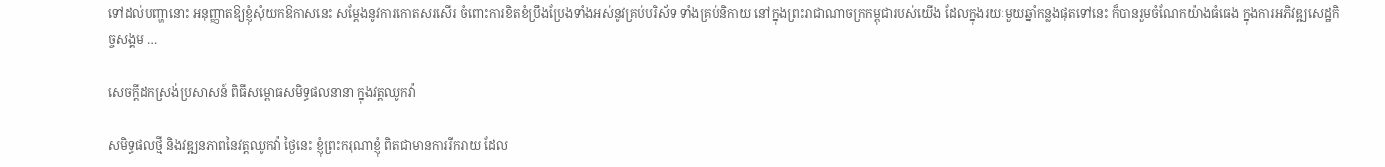ទៅដល់បញ្ហានោះ អនុញ្ញាតឱ្យខ្ញុំសុំយកឱកាសនេះ សម្ដែងនូវការកោតសរសើរ ចំពោះការខិតខំប្រឹងប្រែងទាំងអស់នូវគ្រប់បរិស័ទ ទាំងគ្រប់និកាយ នៅក្នុងព្រះរាជាណាចក្រកម្ពុជារបស់យើង ដែលក្នុងរយៈមួយឆ្នាំកន្លងផុតទៅនេះ ក៏បានរួមចំណែកយ៉ាងធំធេង ក្នុងការអភិវឌ្ឍសេដ្ឋកិច្ចសង្គម …

សេចក្តីដកស្រង់ប្រសាសន៍ ពិធីសម្ពោធសមិទ្ធផលនានា ក្នុងវត្តឈូកវ៉ា

សមិទ្ធផលថ្មី និងវឌ្ឍនភាពនៃវត្តឈូកវ៉ា ថ្ងៃនេះ ខ្ញុំព្រះករុណាខ្ញុំ ពិតជាមានការរីករាយ ដែល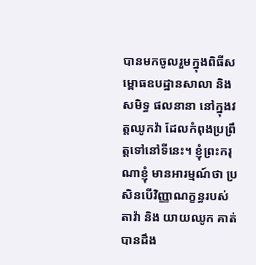បានមកចូលរួមក្នុងពិធីសម្ពោធឧបដ្ឋានសាលា និងសមិទ្ធ ផលនានា នៅក្នុងវត្តឈូកវ៉ា ដែលកំពុងប្រព្រឹត្តទៅនៅទីនេះ។ ខ្ញុំព្រះករុណាខ្ញុំ មានអារម្មណ៍ថា ប្រសិនបើវិញ្ញាណក្ខន្ធរបស់ តាវ៉ា និង យាយឈូក គាត់បានដឹង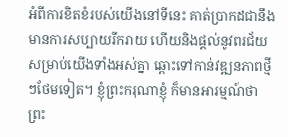អំពីការខិតខំរបស់យើងនៅទីនេះ គាត់ប្រាកដជានឹងមានការសប្បាយរីករាយ ហើយនិងផ្ដល់នូវពរជ័យសម្រាប់យើងទាំងអស់គ្នា ឆ្ពោះទៅកាន់វឌ្ឍនភាពថ្មីៗថែមទៀត។ ខ្ញុំព្រះករុណាខ្ញុំ ក៏មានអារម្មណ៍ថា ព្រះ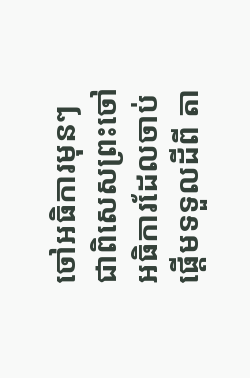ចៅអធិការមុនៗ ជាពិសេសព្រះចៅអធិការដែលចាប់ផ្ដើមទទួលដីពី តា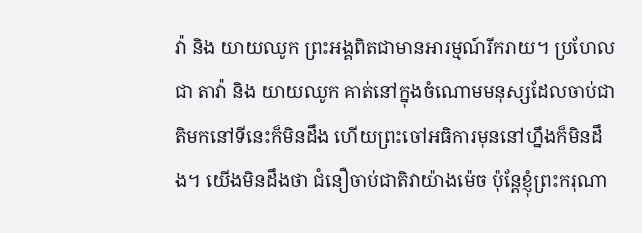វ៉ា និង យាយឈូក ព្រះអង្គពិតជាមានអារម្មណ៍រីករាយ។ ប្រហែលជា តាវ៉ា និង យាយឈូក គាត់នៅក្នុងចំណោមមនុស្សដែលចាប់ជាតិមកនៅទីនេះក៏មិនដឹង ហើយព្រះចៅអធិការមុននៅហ្នឹងក៏មិនដឹង។ យើងមិនដឹងថា ជំនឿចាប់ជាតិវាយ៉ាងម៉េច ប៉ុន្តែខ្ញុំព្រះករុណា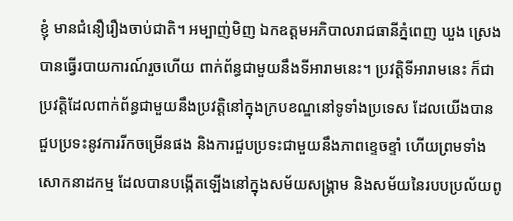ខ្ញុំ មានជំនឿរឿងចាប់ជាតិ។ អម្បាញ់មិញ ឯកឧត្តមអភិបាលរាជធានីភ្នំពេញ ឃួង ស្រេង បានធ្វើរបាយការណ៍រួចហើយ ពាក់ព័ន្ធជាមួយនឹងទីអារាមនេះ។ ប្រវត្តិទីអារាមនេះ ក៏ជាប្រវត្តិដែលពាក់ព័ន្ធជាមួយនឹងប្រវត្តិនៅក្នុងក្របខណ្ឌនៅទូទាំងប្រទេស ដែលយើងបានជួបប្រទះនូវការរីកចម្រើនផង និងការជួបប្រទះជាមួយនឹងភាពខ្ទេចខ្ទាំ ហើយព្រមទាំងសោកនាដកម្ម ដែលបានបង្កើតឡើងនៅក្នុងសម័យសង្រ្គាម និងសម័យនៃរបបប្រល័យពូ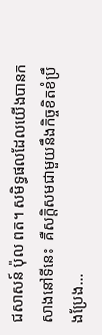ជសាសន៍ ប៉ុល ពត។ សមិទ្ធផលដែលយើងបានកសាងនៅទីនេះ  គឺសក្តិសមជាមួយនឹងកិច្ចខិតខំប្រឹងប្រែង…